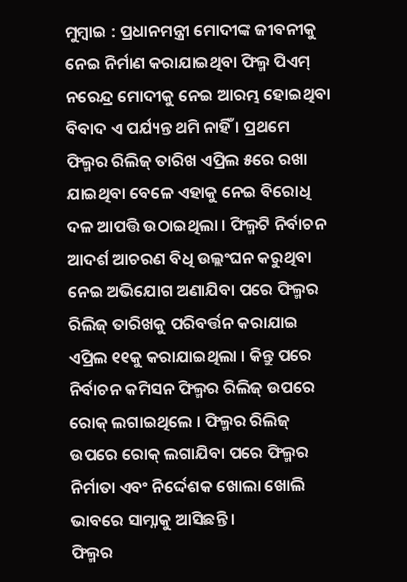ମୁମ୍ବାଇ : ପ୍ରଧାନମନ୍ତ୍ରୀ ମୋଦୀଙ୍କ ଜୀବନୀକୁ ନେଇ ନିର୍ମାଣ କରାଯାଇଥିବା ଫିଲ୍ମ ପିଏମ୍ ନରେନ୍ଦ୍ର ମୋଦୀକୁ ନେଇ ଆରମ୍ଭ ହୋଇଥିବା ବିବାଦ ଏ ପର୍ଯ୍ୟନ୍ତ ଥମି ନାହିଁ । ପ୍ରଥମେ ଫିଲ୍ମର ରିଲିଜ୍ ତାରିଖ ଏପ୍ରିଲ ୫ରେ ରଖା ଯାଇଥିବା ବେଳେ ଏହାକୁ ନେଇ ବିରୋଧି ଦଳ ଆପତ୍ତି ଉଠାଇଥିଲା । ଫିଲ୍ମଟି ନିର୍ବାଚନ ଆଦର୍ଶ ଆଚରଣ ବିଧି ଉଲ୍ଲଂଘନ କରୁଥିବା ନେଇ ଅଭିଯୋଗ ଅଣାଯିବା ପରେ ଫିଲ୍ମର ରିଲିଜ୍ ତାରିଖକୁ ପରିବର୍ତ୍ତନ କରାଯାଇ ଏପ୍ରିଲ ୧୧କୁ କରାଯାଇଥିଲା । କିନ୍ତୁ ପରେ ନିର୍ବାଚନ କମିସନ ଫିଲ୍ମର ରିଲିଜ୍ ଉପରେ ରୋକ୍ ଲଗାଇଥିଲେ । ଫିଲ୍ମର ରିଲିଜ୍ ଉପରେ ରୋକ୍ ଲଗାଯିବା ପରେ ଫିଲ୍ମର ନିର୍ମାତା ଏବଂ ନିର୍ଦ୍ଦେଶକ ଖୋଲା ଖୋଲି ଭାବରେ ସାମ୍ନାକୁ ଆସିଛନ୍ତି ।
ଫିଲ୍ମର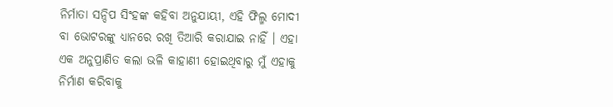ନିର୍ମାତା ସନ୍ଦିପ ସିଂହଙ୍କ କହିବା ଅନୁଯାୟୀ, ଏହି ଫିଲ୍ମ ମୋଦୀ ବା ଭୋଟରଙ୍କୁ ଧ୍ୟାନରେ ରଖି ତିଆରି କରାଯାଇ ନାହିଁ । ଏହା ଏକ ଅନୁପ୍ରାଣିତ କଲା ଭଳି କାହାଣୀ ହୋଇଥିବାରୁ ମୁଁ ଏହାକୁ ନିର୍ମାଣ କରିବାକୁ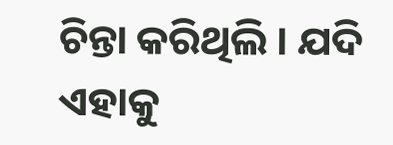ଚିନ୍ତା କରିଥିଲି । ଯଦି ଏହାକୁ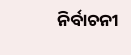ନିର୍ବାଚନୀ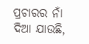ପ୍ରଚାରର ନାଁ ଦିଆ ଯାଉଛି,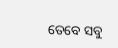ତେବେ ସବୁ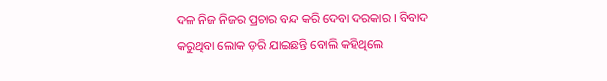ଦଳ ନିଜ ନିଜର ପ୍ରଚାର ବନ୍ଦ କରି ଦେବା ଦରକାର । ବିବାଦ କରୁଥିବା ଲୋକ ଡ଼ରି ଯାଇଛନ୍ତି ବୋଲି କହିଥିଲେ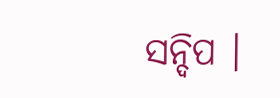ସନ୍ଦିପ ।